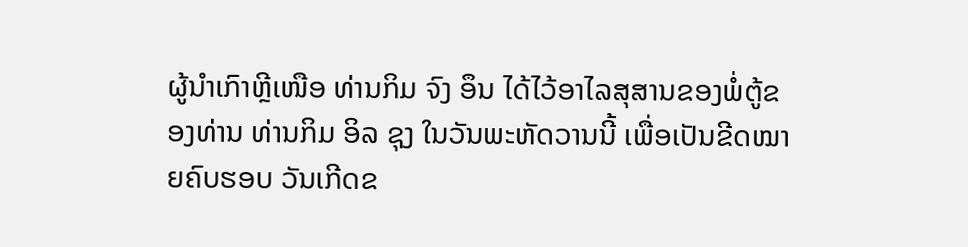ຜູ້ນຳເກົາຫຼີເໜືອ ທ່ານກິມ ຈົງ ອຶນ ໄດ້ໄວ້ອາໄລສຸສານຂອງພໍ່ຕູ້ຂອງທ່ານ ທ່ານກິມ ອິລ ຊຸງ ໃນວັນພະຫັດວານນີ້ ເພື່ອເປັນຂີດໝາຍຄົບຮອບ ວັນເກີດຂ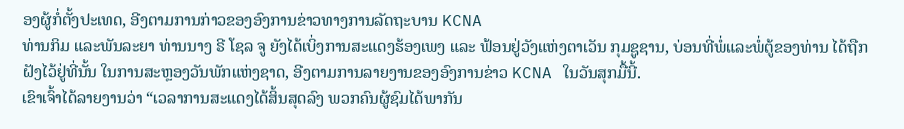ອງຜູ້ກໍ່ຕັ້ງປະເທດ, ອີງຕາມການກ່າວຂອງອົງການຂ່າວທາງການລັດຖະບານ KCNA
ທ່ານກິມ ແລະພັນລະຍາ ທ່ານນາງ ຣີ ໂຊລ ຈູ ຍັງໄດ້ເບິ່ງການສະແດງຮ້ອງເພງ ແລະ ຟ້ອນຢູ່ວັງແຫ່ງຕາເວັນ ກຸມຊູຊານ, ບ່ອນທີ່ພໍ່ແລະພໍ່ຕູ້ຂອງທ່ານ ໄດ້ຖືກຝັງໄວ້ຢູ່ທີ່ນັ້ນ ໃນການສະຫຼອງວັນພັກແຫ່ງຊາດ, ອີງຕາມການລາຍງານຂອງອົງການຂ່າວ KCNA ໃນວັນສຸກມື້ນີ້.
ເຂົາເຈົ້າໄດ້ລາຍງານວ່າ “ເວລາການສະແດງໄດ້ສິ້ນສຸດລົງ ພວກຄົນຜູ້ຊົມໄດ້ພາກັນ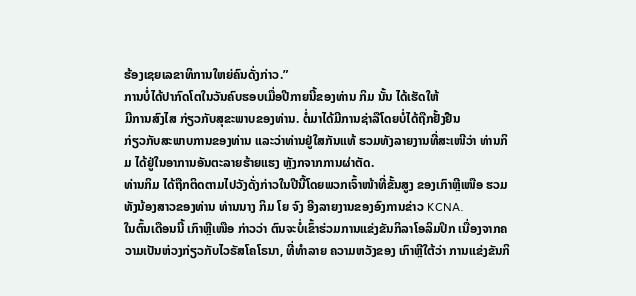ຮ້ອງເຊຍເລຂາທິການໃຫຍ່ຄົນດັ່ງກ່າວ.”
ການບໍ່ໄດ້ປາກົດໂຕໃນວັນຄົບຮອບເມື່ອປີກາຍນີ້ຂອງທ່ານ ກິມ ນັ້ນ ໄດ້ເຮັດໃຫ້
ມີການສົງໄສ ກ່ຽວກັບສຸຂະພາບຂອງທ່ານ. ຕໍ່ມາໄດ້ມີການຊ່າລືໂດຍບໍ່ໄດ້ຖືກຢັ້ງຢືນ
ກ່ຽວກັບສະພາບການຂອງທ່ານ ແລະວ່າທ່ານຢູ່ໃສກັນແທ້ ຮວມທັງລາຍງານທີ່ສະເໜີວ່າ ທ່ານກິມ ໄດ້ຢູ່ໃນອາການອັນຕະລາຍຮ້າຍແຮງ ຫຼັງກຈາກການຜ່າຕັດ.
ທ່ານກິມ ໄດ້ຖືກຕິດຕາມໄປວັງດັ່ງກ່າວໃນປີນີ້ໂດຍພວກເຈົ້າໜ້າທີ່ຂັ້ນສູງ ຂອງເກົາຫຼີເໜືອ ຮວມທັງນ້ອງສາວຂອງທ່ານ ທ່ານນາງ ກິມ ໂຍ ຈົງ ອີງລາຍງານຂອງອົງການຂ່າວ KCNA.
ໃນຕົ້ນເດືອນນີ້ ເກົາຫຼີເໜືອ ກ່າວວ່າ ຕົນຈະບໍ່ເຂົ້າຮ່ວມການແຂ່ງຂັນກິລາໂອລິມປິກ ເນື່ອງຈາກຄວາມເປັນຫ່ວງກ່ຽວກັບໄວຣັສໂຄໂຣນາ, ທີ່ທຳລາຍ ຄວາມຫວັງຂອງ ເກົາຫຼີໃຕ້ວ່າ ການແຂ່ງຂັນກິ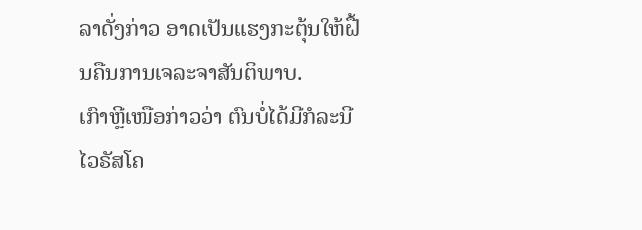ລາດັ່ງກ່າວ ອາດເປັນແຮງກະຕຸ້ນໃຫ້ຝື້ນຄືນການເຈລະຈາສັນຕິພາບ.
ເກົາຫຼີເໜືອກ່າວວ່າ ຕົນບໍ່ໄດ້ມີກໍລະນີໄວຣັສໂຄ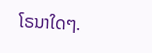ໂຣນາໃດໆ.